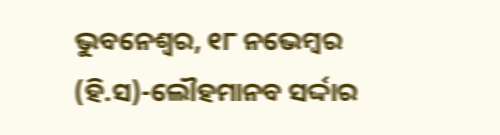ଭୁବନେଶ୍ୱର, ୧୮ ନଭେମ୍ବର (ହି.ସ)-ଲୌହମାନବ ସର୍ଦ୍ଦାର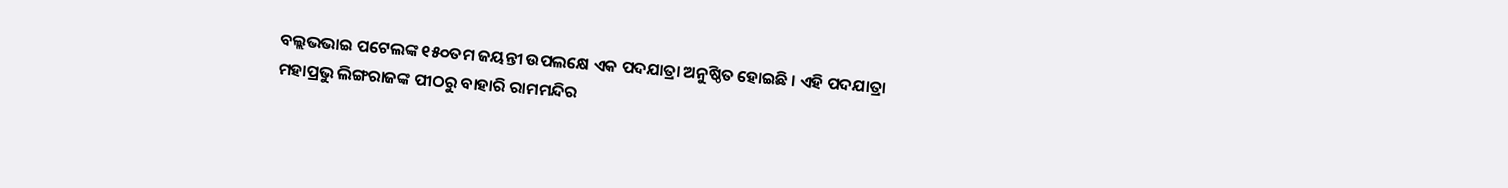ବଲ୍ଲଭଭାଇ ପଟେଲଙ୍କ ୧୫୦ତମ ଜୟନ୍ତୀ ଉପଲକ୍ଷେ ଏକ ପଦଯାତ୍ରା ଅନୁଷ୍ଠିତ ହୋଇଛି । ଏହି ପଦଯାତ୍ରା ମହାପ୍ରଭୁ ଲିଙ୍ଗରାଜଙ୍କ ପୀଠରୁ ବାହାରି ରାମମନ୍ଦିର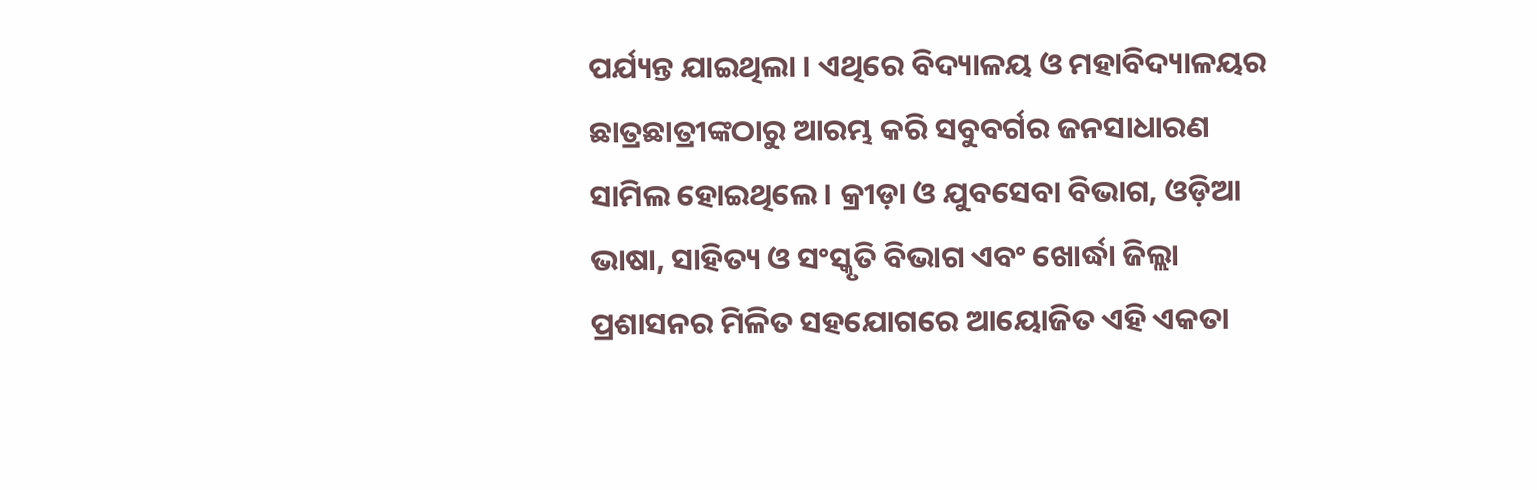ପର୍ଯ୍ୟନ୍ତ ଯାଇଥିଲା । ଏଥିରେ ବିଦ୍ୟାଳୟ ଓ ମହାବିଦ୍ୟାଳୟର ଛାତ୍ରଛାତ୍ରୀଙ୍କଠାରୁ ଆରମ୍ଭ କରି ସବୁବର୍ଗର ଜନସାଧାରଣ ସାମିଲ ହୋଇଥିଲେ । କ୍ରୀଡ଼ା ଓ ଯୁବସେବା ବିଭାଗ, ଓଡ଼ିଆ ଭାଷା, ସାହିତ୍ୟ ଓ ସଂସ୍କୃତି ବିଭାଗ ଏବଂ ଖୋର୍ଦ୍ଧା ଜିଲ୍ଲା ପ୍ରଶାସନର ମିଳିତ ସହଯୋଗରେ ଆୟୋଜିତ ଏହି ଏକତା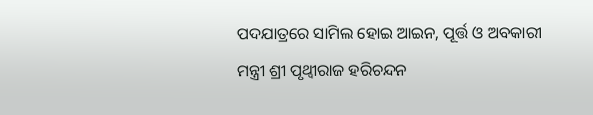ପଦଯାତ୍ରରେ ସାମିଲ ହୋଇ ଆଇନ, ପୂର୍ତ୍ତ ଓ ଅବକାରୀ ମନ୍ତ୍ରୀ ଶ୍ରୀ ପୃଥ୍ୱୀରାଜ ହରିଚନ୍ଦନ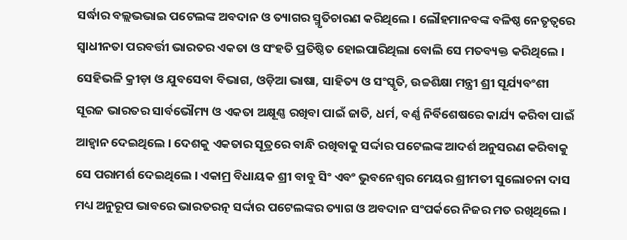ସର୍ଦ୍ଧାର ବଲ୍ଲଭଭାଇ ପଟେଲଙ୍କ ଅବଦାନ ଓ ତ୍ୟାଗର ସ୍ମୃତିଚାରଣ କରିଥିଲେ । ଲୌହମାନବଙ୍କ ବଳିଷ୍ଠ ନେତୃତ୍ୱରେ ସ୍ୱାଧୀନତା ପରବର୍ତ୍ତୀ ଭାରତର ଏକତା ଓ ସଂହତି ପ୍ରତିଷ୍ଠିତ ହୋଇପାରିଥିଲା ବୋଲି ସେ ମତବ୍ୟକ୍ତ କରିଥିଲେ । ସେହିଭଳି କ୍ରୀଡ଼ା ଓ ଯୁବସେବା ବିଭାଗ, ଓଡ଼ିଆ ଭାଷା, ସାହିତ୍ୟ ଓ ସଂସ୍କୃତି, ଉଚ୍ଚଶିକ୍ଷା ମନ୍ତ୍ରୀ ଶ୍ରୀ ସୂର୍ଯ୍ୟବଂଶୀ ସୂରଜ ଭାରତର ସାର୍ବଭୌମ୍ୟ ଓ ଏକତା ଅକ୍ଷୂଣ୍ଣ ରଖିବା ପାଇଁ ଜାତି, ଧର୍ମ, ବର୍ଣ୍ଣ ନିର୍ବିଶେଷରେ କାର୍ଯ୍ୟ କରିବା ପାଇଁ ଆହ୍ୱାନ ଦେଇଥିଲେ । ଦେଶକୁ ଏକତାର ସୂତ୍ରରେ ବାନ୍ଧି ରଖିବାକୁ ସର୍ଦ୍ଦାର ପଟେଲଙ୍କ ଆଦର୍ଶ ଅନୁସରଣ କରିବାକୁ ସେ ପରାମର୍ଶ ଦେଇଥିଲେ । ଏକାମ୍ର ବିଧାୟକ ଶ୍ରୀ ବାବୁ ସିଂ ଏବଂ ଭୁବନେଶ୍ୱର ମେୟର ଶ୍ରୀମତୀ ସୁଲୋଚନା ଦାସ ମଧ୍ୟ ଅନୁରୂପ ଭାବରେ ଭାରତରତ୍ନ ସର୍ଦ୍ଦାର ପଟେଲଙ୍କର ତ୍ୟାଗ ଓ ଅବଦାନ ସଂପର୍କରେ ନିଜର ମତ ରଖିଥିଲେ ।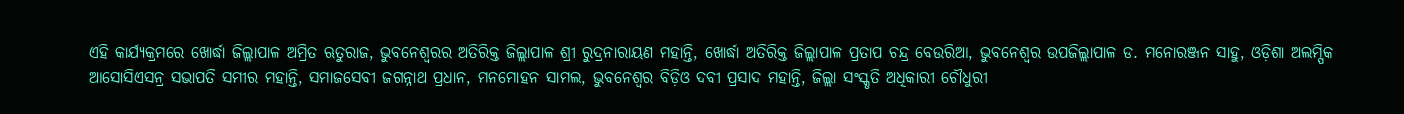ଏହି କାର୍ଯ୍ୟକ୍ରମରେ ଖୋର୍ଦ୍ଧା ଜିଲ୍ଲାପାଳ ଅମ୍ରିତ ଋତୁରାଜ, ଭୁବନେଶ୍ୱରର ଅତିରିକ୍ତ ଜିଲ୍ଲାପାଳ ଶ୍ରୀ ରୁଦ୍ରନାରାୟଣ ମହାନ୍ତି, ଖୋର୍ଦ୍ଧା ଅତିରିକ୍ତ ଜିଲ୍ଲାପାଳ ପ୍ରତାପ ଚନ୍ଦ୍ର ବେଉରିଆ, ଭୁବନେଶ୍ୱର ଉପଜିଲ୍ଲାପାଳ ଡ. ମନୋରଞ୍ଜନ ସାହୁ, ଓଡ଼ିଶା ଅଲମ୍ପିକ ଆସୋସିଏସନ୍ର ସଭାପତି ସମୀର ମହାନ୍ତି, ସମାଜସେବୀ ଜଗନ୍ନାଥ ପ୍ରଧାନ, ମନମୋହନ ସାମଲ, ଭୁବନେଶ୍ୱର ବିଡ଼ିଓ ଦବୀ ପ୍ରସାଦ ମହାନ୍ତି, ଜିଲ୍ଲା ସଂସ୍କୃତି ଅଧିକାରୀ ଚୌଧୁରୀ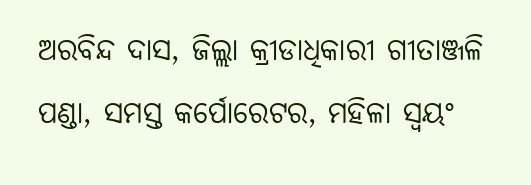ଅରବିନ୍ଦ ଦାସ, ଜିଲ୍ଲା କ୍ରୀଡାଧିକାରୀ ଗୀତାଞ୍ଜଳି ପଣ୍ଡା, ସମସ୍ତ କର୍ପୋରେଟର, ମହିଳା ସ୍ୱୟଂ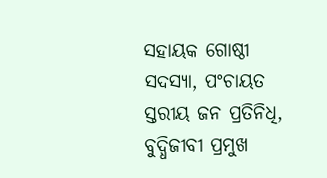ସହାୟକ ଗୋଷ୍ଠୀ ସଦସ୍ୟା, ପଂଚାୟତ ସ୍ତରୀୟ ଜନ ପ୍ରତିନିଧି, ବୁଦ୍ଧିଜୀବୀ ପ୍ରମୁଖ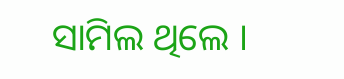ସାମିଲ ଥିଲେ ।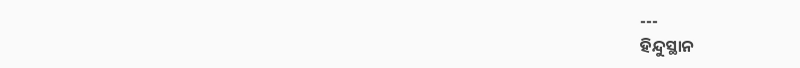---
ହିନ୍ଦୁସ୍ଥାନ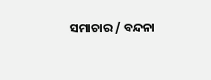ସମାଚାର / ବନ୍ଦନା